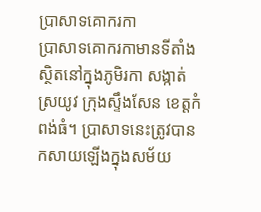ប្រាសាទគោករកា
ប្រាសាទគោករកាមានទីតាំងស្ថិតនៅក្នុងភូមិរកា សង្កាត់ស្រយូវ ក្រុងស្ទឹងសែន ខេត្តកំពង់ធំ។ ប្រាសាទនេះត្រូវបានកសាយឡើងក្នុងសម័យ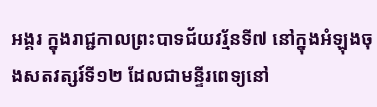អង្គរ ក្នុងរាជ្ជកាលព្រះបាទជ័យវរ្ម័នទី៧ នៅក្នុងអំឡុងចុងសតវត្សរ៍ទី១២ ដែលជាមន្ទីរពេទ្យនៅ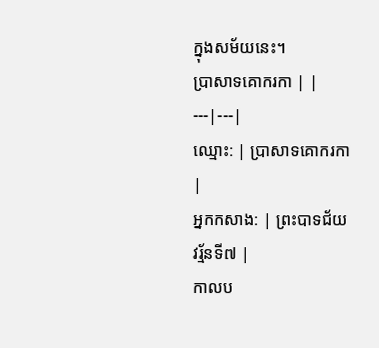ក្នុងសម័យនេះ។
ប្រាសាទគោករកា | |
---|---|
ឈ្មោះ: | ប្រាសាទគោករកា |
អ្នកកសាង: | ព្រះបាទជ័យវរ្ម័នទី៧ |
កាលប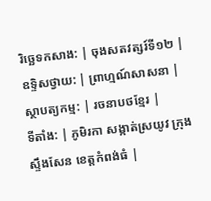រិច្ឆេទកសាង: | ចុងសតវត្សរ៍ទី១២ |
ឧទ្ទិសថ្វាយ: | ព្រាហ្មណ៍សាសនា |
ស្ថាបត្យកម្ម: | រចនាបថខ្មែរ |
ទីតាំង: | ភូមិរកា សង្កាត់ស្រយូវ ក្រុងស្ទឹងសែន ខេត្តកំពង់ធំ |